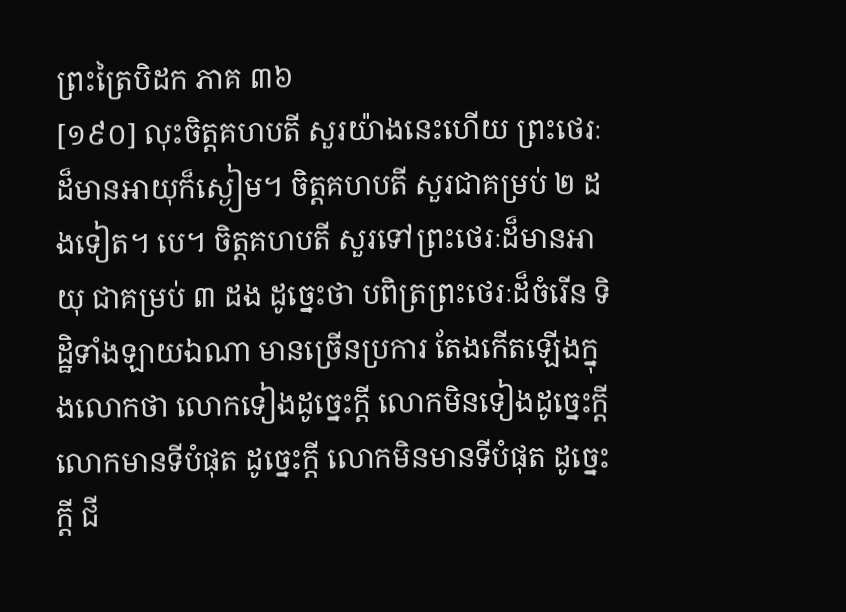ព្រះត្រៃបិដក ភាគ ៣៦
[១៩០] លុះចិត្តគហបតី សួរយ៉ាងនេះហើយ ព្រះថេរៈដ៏មានអាយុក៏ស្ងៀម។ ចិត្តគហបតី សួរជាគម្រប់ ២ ដងទៀត។ បេ។ ចិត្តគហបតី សួរទៅព្រះថេរៈដ៏មានអាយុ ជាគម្រប់ ៣ ដង ដូច្នេះថា បពិត្រព្រះថេរៈដ៏ចំរើន ទិដ្ឋិទាំងឡាយឯណា មានច្រើនប្រការ តែងកើតឡើងក្នុងលោកថា លោកទៀងដូច្នេះក្តី លោកមិនទៀងដូច្នេះក្តី លោកមានទីបំផុត ដូច្នេះក្តី លោកមិនមានទីបំផុត ដូច្នេះក្តី ជី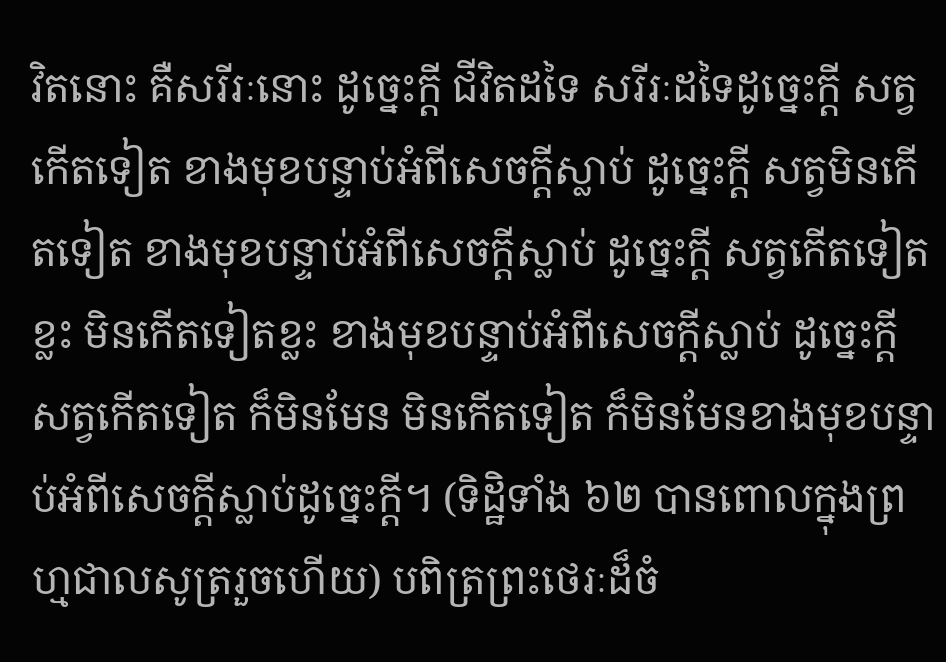វិតនោះ គឺសរីរៈនោះ ដូច្នេះក្តី ជីវិតដទៃ សរីរៈដទៃដូច្នេះក្តី សត្វកើតទៀត ខាងមុខបន្ទាប់អំពីសេចក្តីស្លាប់ ដូច្នេះក្តី សត្វមិនកើតទៀត ខាងមុខបន្ទាប់អំពីសេចក្តីស្លាប់ ដូច្នេះក្តី សត្វកើតទៀតខ្លះ មិនកើតទៀតខ្លះ ខាងមុខបន្ទាប់អំពីសេចក្តីស្លាប់ ដូច្នេះក្តី សត្វកើតទៀត ក៏មិនមែន មិនកើតទៀត ក៏មិនមែនខាងមុខបន្ទាប់អំពីសេចក្តីស្លាប់ដូច្នេះក្តី។ (ទិដ្ឋិទាំង ៦២ បានពោលក្នុងព្រហ្មជាលសូត្ររួចហើយ) បពិត្រព្រះថេរៈដ៏ចំ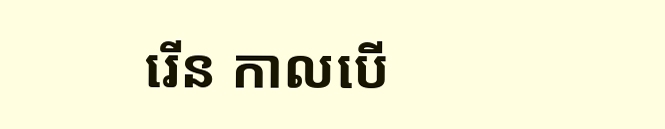រើន កាលបើ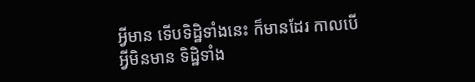អ្វីមាន ទើបទិដ្ឋិទាំងនេះ ក៏មានដែរ កាលបើអ្វីមិនមាន ទិដ្ឋិទាំង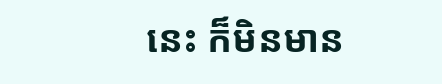នេះ ក៏មិនមាន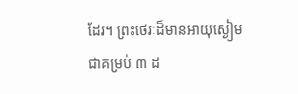ដែរ។ ព្រះថេរៈដ៏មានអាយុស្ងៀម ជាគម្រប់ ៣ ដ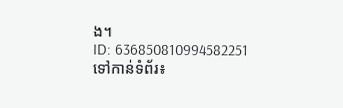ង។
ID: 636850810994582251
ទៅកាន់ទំព័រ៖